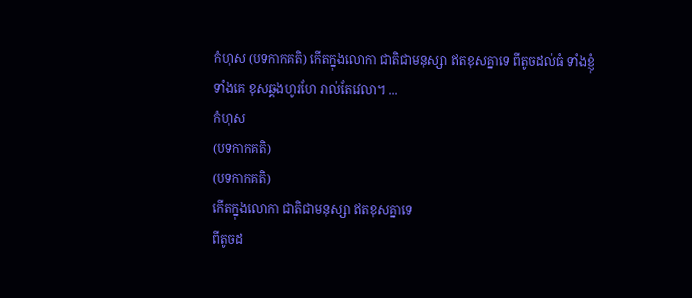កំហុស (បទកាកគតិ) កើតក្នុងលោកា ជាតិជាមនុស្សា ឥតខុសគ្នាទេ ពីតូចដល់ធំ ទាំងខ្ញុំទាំងគេ ខុសឆ្គងហូរហែ រាល់តែវេលា។ ...
កំហុស
(បទកាកគតិ)
(បទកាកគតិ)
កើតក្នុងលោកា ជាតិជាមនុស្សា ឥតខុសគ្នាទេ
ពីតូចដ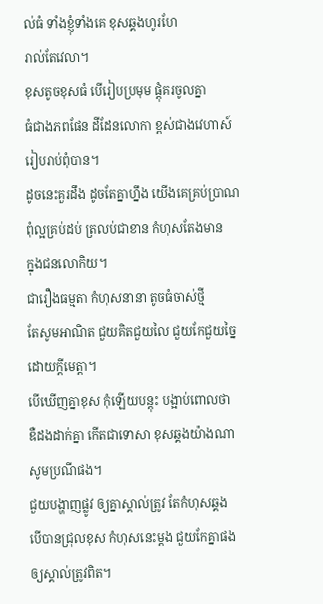ល់ធំ ទាំងខ្ញុំទាំងគេ ខុសឆ្គងហូរហែ
រាល់តែវេលា។
ខុសតូចខុសធំ បើរៀបប្រមុម ផ្ដុំគរចូលគ្នា
ធំជាងភពផែន ដីដែនលោកា ខ្ពស់ជាងវេហាស៍
រៀបរាប់ពុំបាន។
ដូចនេះគួរដឹង ដូចតែគ្នាហ្នឹង យើងគេគ្រប់ប្រាណ
ពុំល្អគ្រប់ដប់ ត្រលប់ជាខាន កំហុសតែងមាន
ក្នុងជនលោកិយ។
ជារឿងធម្មតា កំហុសនានា តូចធំចាស់ថ្មី
តែសូមអាណិត ជួយគិតជួយលៃ ជួយកែជួយច្នៃ
ដោយក្ដីមេត្តា។
បើឃើញគ្នាខុស កុំឡើយបន្តុះ បង្អាប់ពោលថា
ឌឺដងដាក់គ្នា កើតជាទោសា ខុសឆ្គងយ៉ាងណា
សូមប្រណីផង។
ជួយបង្ហាញផ្លូវ ឲ្យគ្នាស្គាល់ត្រូវ តែកំហុសឆ្គង
បើបានជ្រុលខុស កំហុសនេះម្ដង ជួយកែគ្នាផង
ឲ្យស្គាល់ត្រូវពិត។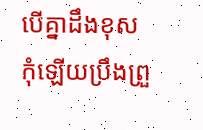បើគ្នាដឹងខុស កុំឡើយប្រឹងព្រួ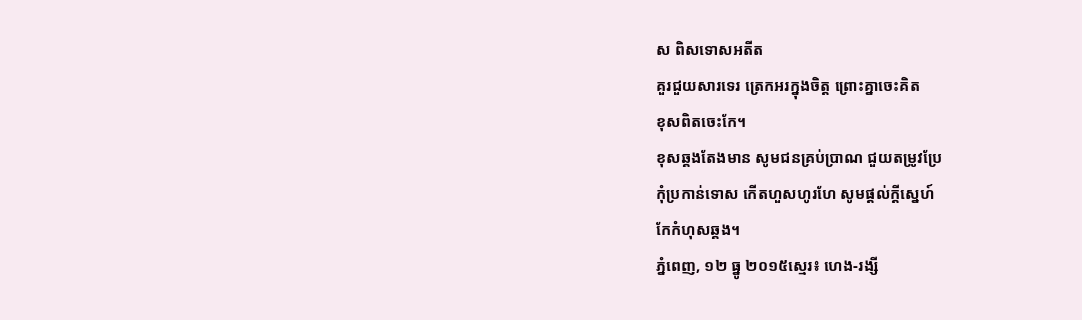ស ពិសទោសអតីត
គួរជួយសារទេរ ត្រេកអរក្នុងចិត្ត ព្រោះគ្នាចេះគិត
ខុសពិតចេះកែ។
ខុសឆ្គងតែងមាន សូមជនគ្រប់ប្រាណ ជួយតម្រូវប្រែ
កុំប្រកាន់ទោស កើតហួសហូរហែ សូមផ្ដល់ក្ដីស្នេហ៍
កែកំហុសឆ្គង។
ភ្នំពេញ, ១២ ធ្នូ ២០១៥ស្មេរ៖ ហេង-រង្សី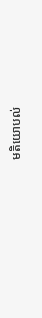មតិយោបល់